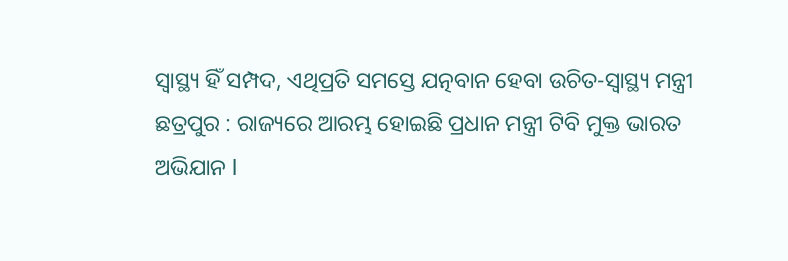ସ୍ୱାସ୍ଥ୍ୟ ହିଁ ସମ୍ପଦ, ଏଥିପ୍ରତି ସମସ୍ତେ ଯତ୍ନବାନ ହେବା ଉଚିତ-ସ୍ବାସ୍ଥ୍ୟ ମନ୍ତ୍ରୀ
ଛତ୍ରପୁର : ରାଜ୍ୟରେ ଆରମ୍ଭ ହୋଇଛି ପ୍ରଧାନ ମନ୍ତ୍ରୀ ଟିବି ମୁକ୍ତ ଭାରତ ଅଭିଯାନ l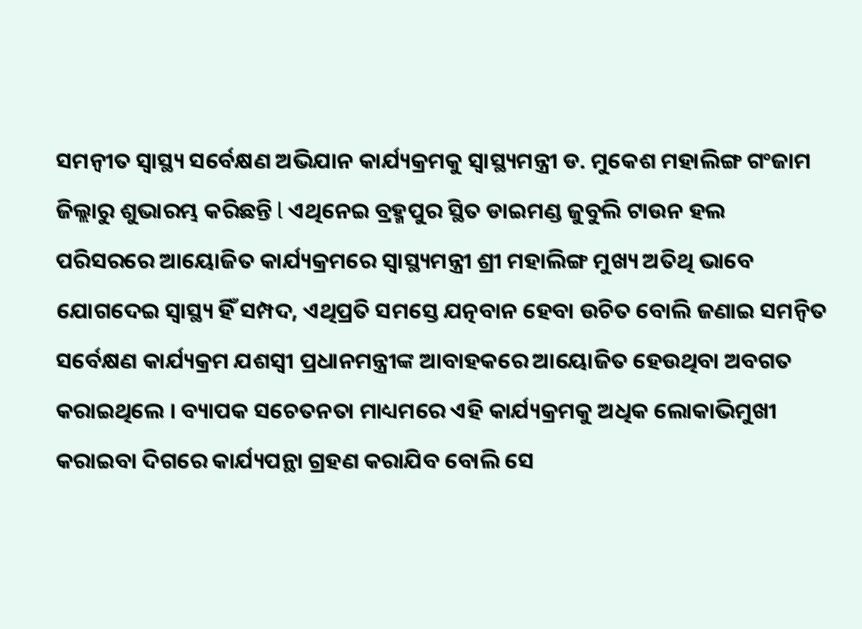ସମନ୍ବୀତ ସ୍ବାସ୍ଥ୍ୟ ସର୍ବେକ୍ଷଣ ଅଭିଯାନ କାର୍ଯ୍ୟକ୍ରମକୁ ସ୍ୱାସ୍ଥ୍ୟମନ୍ତ୍ରୀ ଡ. ମୁକେଶ ମହାଲିଙ୍ଗ ଗଂଜାମ ଜିଲ୍ଲାରୁ ଶୁଭାରମ୍ଭ କରିଛନ୍ତି l ଏଥିନେଇ ବ୍ରହ୍ମପୁର ସ୍ଥିତ ଡାଇମଣ୍ଡ ଜୁବୁଲି ଟାଉନ ହଲ ପରିସରରେ ଆୟୋଜିତ କାର୍ଯ୍ୟକ୍ରମରେ ସ୍ବାସ୍ଥ୍ୟମନ୍ତ୍ରୀ ଶ୍ରୀ ମହାଲିଙ୍ଗ ମୁଖ୍ୟ ଅତିଥି ଭାବେ ଯୋଗଦେଇ ସ୍ୱାସ୍ଥ୍ୟ ହିଁ ସମ୍ପଦ, ଏଥିପ୍ରତି ସମସ୍ତେ ଯତ୍ନବାନ ହେବା ଉଚିତ ବୋଲି ଜଣାଇ ସମନ୍ବିତ ସର୍ବେକ୍ଷଣ କାର୍ଯ୍ୟକ୍ରମ ଯଶସ୍ବୀ ପ୍ରଧାନମନ୍ତ୍ରୀଙ୍କ ଆବାହକରେ ଆୟୋଜିତ ହେଉଥିବା ଅବଗତ କରାଇଥିଲେ । ବ୍ୟାପକ ସଚେତନତା ମାଧ୍ୟମରେ ଏହି କାର୍ଯ୍ୟକ୍ରମକୁ ଅଧିକ ଲୋକାଭିମୁଖୀ କରାଇବା ଦିଗରେ କାର୍ଯ୍ୟପନ୍ଥା ଗ୍ରହଣ କରାଯିବ ବୋଲି ସେ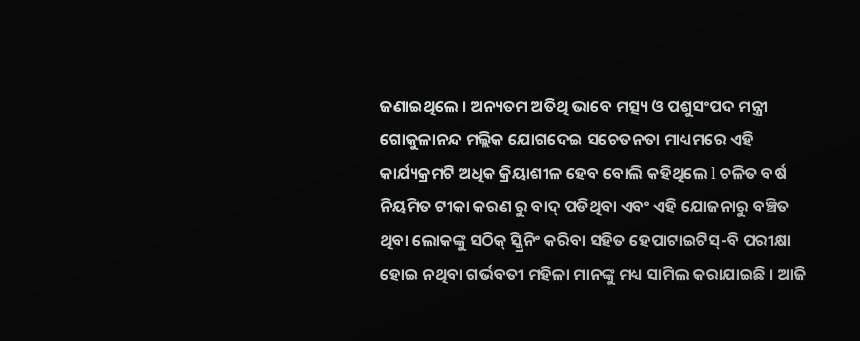ଜଣାଇଥିଲେ । ଅନ୍ୟତମ ଅତିଥି ଭାବେ ମତ୍ସ୍ୟ ଓ ପଶୁସଂପଦ ମନ୍ତ୍ରୀ ଗୋକୁଳାନନ୍ଦ ମଲ୍ଲିକ ଯୋଗଦେଇ ସଚେତନତା ମାଧ୍ୟମରେ ଏହି କାର୍ଯ୍ୟକ୍ରମଟି ଅଧିକ କ୍ରିୟାଶୀଳ ହେବ ବୋଲି କହିଥିଲେ l ଚଳିତ ବର୍ଷ ନିୟମିତ ଟୀକା କରଣ ରୁ ବାଦ୍ ପଡିଥିବା ଏବଂ ଏହି ଯୋଜନାରୁ ବଞ୍ଚିତ ଥିବା ଲୋକଙ୍କୁ ସଠିକ୍ ସ୍କ୍ରିନିଂ କରିବା ସହିତ ହେପାଟାଇଟିସ୍-ବି ପରୀକ୍ଷା ହୋଇ ନଥିବା ଗର୍ଭବତୀ ମହିଳା ମାନଙ୍କୁ ମଧ୍ୟ ସାମିଲ କରାଯାଇଛି । ଆଜି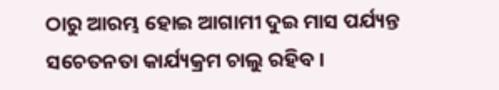ଠାରୁ ଆରମ୍ଭ ହୋଇ ଆଗାମୀ ଦୁଇ ମାସ ପର୍ଯ୍ୟନ୍ତ ସଚେତନତା କାର୍ଯ୍ୟକ୍ରମ ଚାଲୁ ରହିବ ।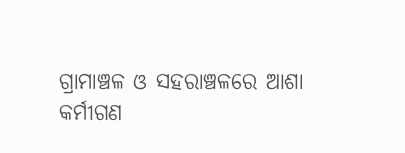ଗ୍ରାମାଞ୍ଚଳ ଓ ସହରାଞ୍ଚଳରେ ଆଶା କର୍ମୀଗଣ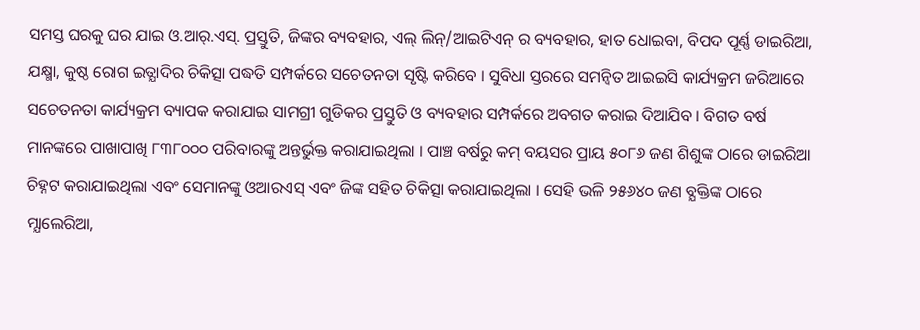ସମସ୍ତ ଘରକୁ ଘର ଯାଇ ଓ.ଆର୍.ଏସ୍. ପ୍ରସ୍ତୁତି, ଜିଙ୍କର ବ୍ୟବହାର, ଏଲ୍ ଲିନ୍/ଆଇଟିଏନ୍ ର ବ୍ୟବହାର, ହାତ ଧୋଇବା, ବିପଦ ପୂର୍ଣ୍ଣ ଡାଇରିଆ, ଯକ୍ଷ୍ମା, କୁଷ୍ଠ ରୋଗ ଇତ୍ଯାଦିର ଚିକିତ୍ସା ପଦ୍ଧତି ସମ୍ପର୍କରେ ସଚେତନତା ସୃଷ୍ଟି କରିବେ । ସୁବିଧା ସ୍ତରରେ ସମନ୍ବିତ ଆଇଇସି କାର୍ଯ୍ୟକ୍ରମ ଜରିଆରେ ସଚେତନତା କାର୍ଯ୍ୟକ୍ରମ ବ୍ୟାପକ କରାଯାଇ ସାମଗ୍ରୀ ଗୁଡିକର ପ୍ରସ୍ତୁତି ଓ ବ୍ୟବହାର ସମ୍ପର୍କରେ ଅବଗତ କରାଇ ଦିଆଯିବ । ବିଗତ ବର୍ଷ ମାନଙ୍କରେ ପାଖାପାଖି ୮୩୮୦୦୦ ପରିବାରଙ୍କୁ ଅନ୍ତର୍ଭୁକ୍ତ କରାଯାଇଥିଲା । ପାଞ୍ଚ ବର୍ଷରୁ କମ୍ ବୟସର ପ୍ରାୟ ୫୦୮୬ ଜଣ ଶିଶୁଙ୍କ ଠାରେ ଡାଇରିଆ ଚିହ୍ନଟ କରାଯାଇଥିଲା ଏବଂ ସେମାନଙ୍କୁ ଓଆରଏସ୍ ଏବଂ ଜିଙ୍କ ସହିତ ଚିକିତ୍ସା କରାଯାଇଥିଲା । ସେହି ଭଳି ୨୫୬୪୦ ଜଣ ବ୍ଯକ୍ତିଙ୍କ ଠାରେ ମ୍ଯାଲେରିଆ,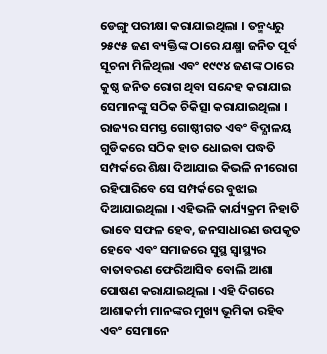ଡେଙ୍ଗୁ ପରୀକ୍ଷା କରାଯାଇଥିଲା । ତନ୍ମଧ୍ୟରୁ ୨୫୯୫ ଜଣ ବ୍ୟକ୍ତିଙ୍କ ଠାରେ ଯକ୍ଷ୍ମା ଜନିତ ପୂର୍ବ ସୂଚନା ମିଳିଥିଲା ଏବଂ ୧୯୯୪ ଜଣଙ୍କ ଠାରେ କୁଷ୍ଠ ଜନିତ ରୋଗ ଥିବା ସନ୍ଦେହ କରାଯାଇ ସେମାନଙ୍କୁ ସଠିକ ଚିକିତ୍ସା କରାଯାଇଥିଲା ।
ରାଜ୍ୟର ସମସ୍ତ ଗୋଷ୍ଠୀଗତ ଏବଂ ବିଦ୍ଯାଳୟ ଗୁଡିକରେ ସଠିକ ହାତ ଧୋଇବା ପଦ୍ଧତି ସମ୍ପର୍କରେ ଶିକ୍ଷା ଦିଆଯାଇ କିଭଳି ନୀରୋଗ ରହିପାରିବେ ସେ ସମ୍ପର୍କରେ ବୁଝାଇ ଦିଆଯାଇଥିଲା । ଏହିଭଳି କାର୍ଯ୍ୟକ୍ରମ ନିହାତି ଭାବେ ସଫଳ ହେବ, ଜନସାଧାରଣ ଉପକୃତ ହେବେ ଏବଂ ସମାଜରେ ସୁସ୍ଥ ସ୍ବାସ୍ଥ୍ୟର ବାତାବରଣ ଫେରିଆସିବ ବୋଲି ଆଶା ପୋଷଣ କରାଯାଇଥିଲା । ଏହି ଦିଗରେ ଆଶାକର୍ମୀ ମାନଙ୍କର ମୁଖ୍ୟ ଭୂମିକା ରହିବ ଏବଂ ସେମାନେ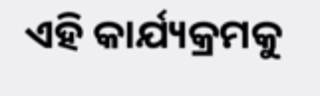ଏହି କାର୍ଯ୍ୟକ୍ରମକୁ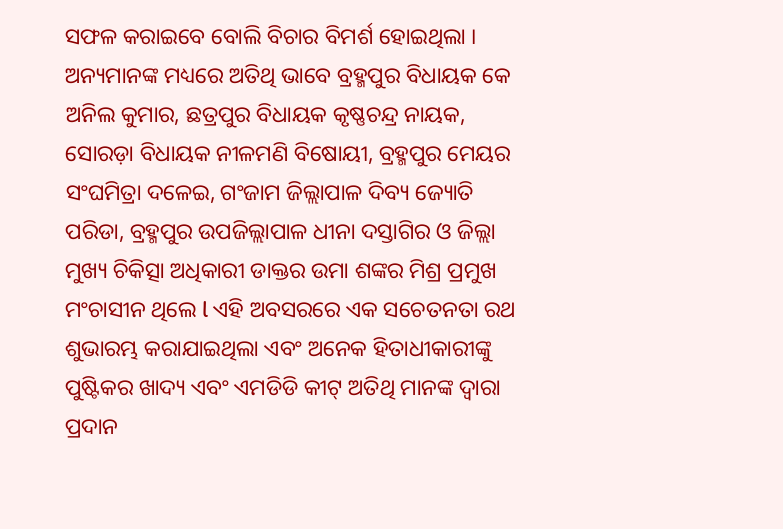ସଫଳ କରାଇବେ ବୋଲି ବିଚାର ବିମର୍ଶ ହୋଇଥିଲା । ଅନ୍ୟମାନଙ୍କ ମଧ୍ୟରେ ଅତିଥି ଭାବେ ବ୍ରହ୍ମପୁର ବିଧାୟକ କେ ଅନିଲ କୁମାର, ଛତ୍ରପୁର ବିଧାୟକ କୃଷ୍ଣଚନ୍ଦ୍ର ନାୟକ, ସୋରଡ଼ା ବିଧାୟକ ନୀଳମଣି ବିଷୋୟୀ, ବ୍ରହ୍ମପୁର ମେୟର ସଂଘମିତ୍ରା ଦଳେଇ, ଗଂଜାମ ଜିଲ୍ଲାପାଳ ଦିବ୍ୟ ଜ୍ୟୋତି ପରିଡା, ବ୍ରହ୍ମପୁର ଉପଜିଲ୍ଲାପାଳ ଧୀନା ଦସ୍ତାଗିର ଓ ଜିଲ୍ଲା ମୁଖ୍ୟ ଚିକିତ୍ସା ଅଧିକାରୀ ଡାକ୍ତର ଉମା ଶଙ୍କର ମିଶ୍ର ପ୍ରମୁଖ ମଂଚାସୀନ ଥିଲେ l ଏହି ଅବସରରେ ଏକ ସଚେତନତା ରଥ ଶୁଭାରମ୍ଭ କରାଯାଇଥିଲା ଏବଂ ଅନେକ ହିତାଧୀକାରୀଙ୍କୁ ପୁଷ୍ଟିକର ଖାଦ୍ୟ ଏବଂ ଏମଡିଡି କୀଟ୍ ଅତିଥି ମାନଙ୍କ ଦ୍ବାରା ପ୍ରଦାନ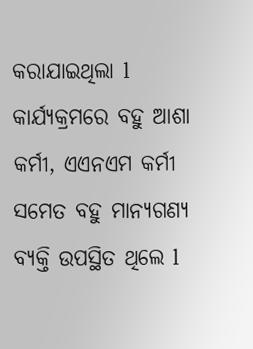କରାଯାଇଥିଲା l କାର୍ଯ୍ୟକ୍ରମରେ ବହୁ ଆଶା କର୍ମୀ, ଏଏନଏମ କର୍ମୀ ସମେତ ବହୁ ମାନ୍ୟଗଣ୍ୟ ବ୍ୟକ୍ତି ଉପସ୍ଥିତ ଥିଲେ l